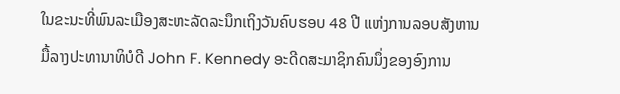ໃນຂະນະທີ່ພົນລະເມືອງສະຫະລັດລະນຶກເຖິງວັນຄົບຮອບ 48 ປີ ແຫ່ງການລອບສັງຫານ
ມື້ລາງປະທານາທິບໍດີ John F. Kennedy ອະດີດສະມາຊິກຄົນນຶ່ງຂອງອົງການ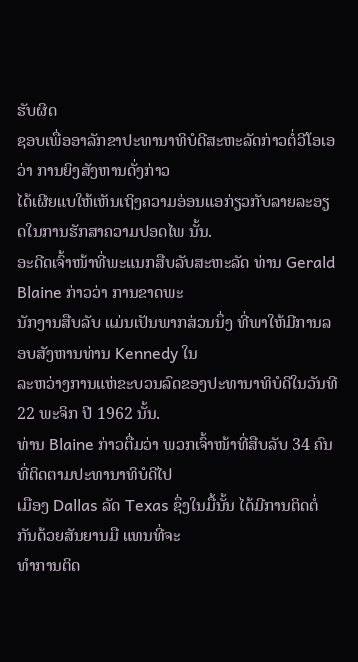ຮັບຜິດ
ຊອບເພື່ອອາລັກຂາປະທານາທິບໍດີສະຫະລັດກ່າວຕໍ່ວີໂອເອວ່າ ການຍິງສັງຫານດັ່ງກ່າວ
ໄດ້ເຜີຍແບໃຫ້ເຫັນເຖິງຄວາມອ່ອນແອກ່ຽວກັບລາຍລະອຽດໃນການຮັກສາຄວາມປອດໄພ ນັ້ນ.
ອະດີດເຈົ້າໜ້າທີ່ພະແນກສືບລັບສະຫະລັດ ທ່ານ Gerald Blaine ກ່າວວ່າ ການຂາດພະ
ນັກງານສືບລັບ ແມ່ນເປັນພາກສ່ວນນຶ່ງ ທີ່ພາໃຫ້ມີການລອບສັງຫານທ່ານ Kennedy ໃນ
ລະຫວ່າງການແຫ່ຂະບວນລົດຂອງປະທານາທິບໍດີໃນວັນທີ 22 ພະຈິກ ປີ 1962 ນັ້ນ.
ທ່ານ Blaine ກ່າວຕື່ມວ່າ ພວກເຈົ້າໜ້າທີ່ສືບລັບ 34 ຄົນ ທີ່ຕິດຕາມປະທານາທິບໍດີໄປ
ເມືອງ Dallas ລັດ Texas ຊຶ່ງໃນມື້ນັ້ນ ໄດ້ມີການຕິດຕໍ່ກັນດ້ວຍສັນຍານມື ແທນທີ່ຈະ
ທໍາການຕິດ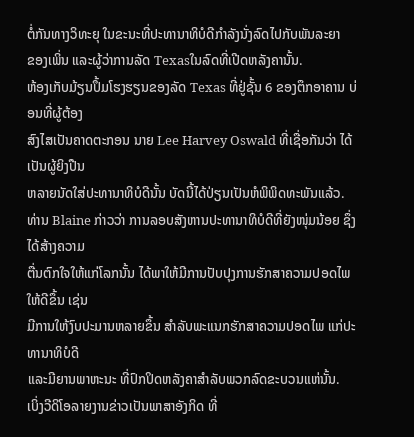ຕໍ່ກັນທາງວິທະຍຸ ໃນຂະນະທີ່ປະທານາທິບໍດີກໍາລັງນັ່ງລົດໄປກັບພັນລະຍາ
ຂອງເພິ່ນ ແລະຜູ້ວ່າການລັດ Texasໃນລົດທີ່ເປີດຫລັງຄານັ້ນ.
ຫ້ອງເກັບມ້ຽນປຶ້ມໂຮງຮຽນຂອງລັດ Texas ທີ່ຢູ່ຊັ້ນ 6 ຂອງຕຶກອາຄານ ບ່ອນທີ່ຜູ້ຕ້ອງ
ສົງໄສເປັນຄາດຕະກອນ ນາຍ Lee Harvey Oswald ທີ່ເຊື່ອກັນວ່າ ໄດ້ເປັນຜູ້ຍິງປືນ
ຫລາຍນັດໃສ່ປະທານາທິບໍດີນັ້ນ ບັດນີ້ໄດ້ປ່ຽນເປັນຫໍພິພິດທະພັນແລ້ວ.
ທ່ານ Blaine ກ່າວວ່າ ການລອບສັງຫານປະທານາທິບໍດີທີ່ຍັງໜຸ່ມນ້ອຍ ຊຶ່ງໄດ້ສ້າງຄວາມ
ຕື່ນຕົກໃຈໃຫ້ແກ່ໂລກນັ້ນ ໄດ້ພາໃຫ້ມີການປັບປຸງການຮັກສາຄວາມປອດໄພໃຫ້ດີຂຶ້ນ ເຊ່ນ
ມີການໃຫ້ງົບປະມານຫລາຍຂຶ້ນ ສໍາລັບພະແນກຮັກສາຄວາມປອດໄພ ແກ່ປະທານາທິບໍດີ
ແລະມີຍານພາຫະນະ ທີ່ປົກປິດຫລັງຄາສໍາລັບພວກລົດຂະບວນແຫ່ນັ້ນ.
ເບິ່ງວີດິໂອລາຍງານຂ່າວເປັນພາສາອັງກິດ ທີ່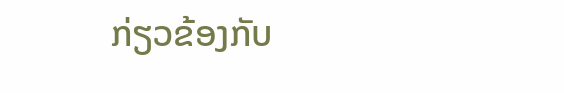ກ່ຽວຂ້ອງກັບ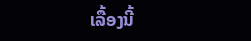ເລື້ອງນີ້